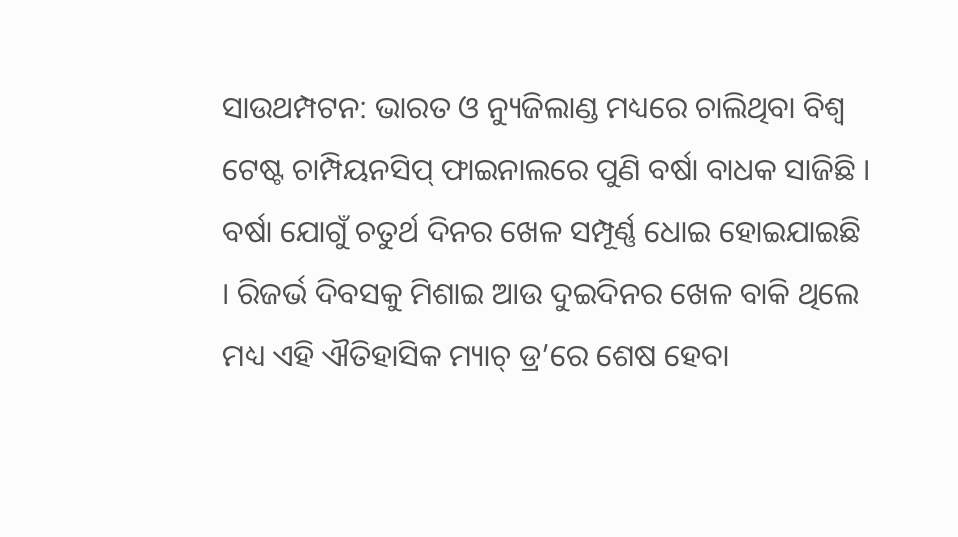ସାଉଥମ୍ପଟନ: ଭାରତ ଓ ନ୍ୟୁଜିଲାଣ୍ଡ ମଧ୍ୟରେ ଚାଲିଥିବା ବିଶ୍ୱ ଟେଷ୍ଟ ଚାମ୍ପିୟନସିପ୍ ଫାଇନାଲରେ ପୁଣି ବର୍ଷା ବାଧକ ସାଜିଛି । ବର୍ଷା ଯୋଗୁଁ ଚତୁର୍ଥ ଦିନର ଖେଳ ସମ୍ପୂର୍ଣ୍ଣ ଧୋଇ ହୋଇଯାଇଛି । ରିଜର୍ଭ ଦିବସକୁ ମିଶାଇ ଆଉ ଦୁଇଦିନର ଖେଳ ବାକି ଥିଲେ ମଧ୍ୟ ଏହି ଐତିହାସିକ ମ୍ୟାଚ୍ ଡ୍ର’ରେ ଶେଷ ହେବା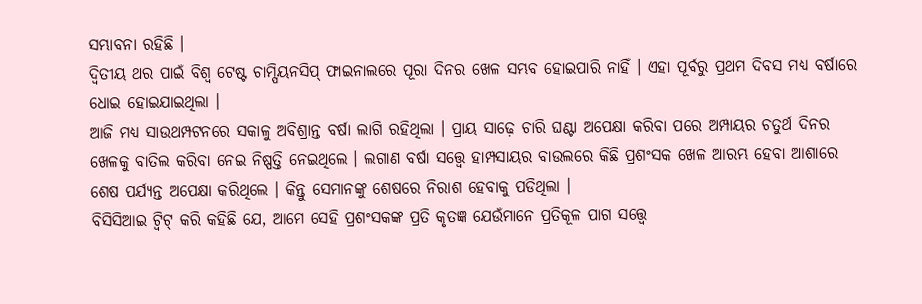ସମ୍ଭାବନା ରହିଛି ।
ଦ୍ୱିତୀୟ ଥର ପାଇଁ ବିଶ୍ୱ ଟେଷ୍ଟ ଚାମ୍ପିୟନସିପ୍ ଫାଇନାଲରେ ପୂରା ଦିନର ଖେଳ ସମ୍ଭବ ହୋଇପାରି ନାହିଁ । ଏହା ପୂର୍ବରୁ ପ୍ରଥମ ଦିବସ ମଧ୍ୟ ବର୍ଷାରେ ଧୋଇ ହୋଇଯାଇଥିଲା ।
ଆଜି ମଧ୍ୟ ସାଉଥମ୍ପଟନରେ ସକାଳୁ ଅବିଶ୍ରାନ୍ତ ବର୍ଷା ଲାଗି ରହିଥିଲା । ପ୍ରାୟ ସାଢ଼େ ଚାରି ଘଣ୍ଟା ଅପେକ୍ଷା କରିବା ପରେ ଅମ୍ପାୟର ଚତୁର୍ଥ ଦିନର ଖେଳକୁ ବାତିଲ କରିବା ନେଇ ନିଷ୍ପତ୍ତି ନେଇଥିଲେ । ଲଗାଣ ବର୍ଷା ସତ୍ତ୍ୱେ ହାମ୍ପସାୟର ବାଉଲରେ କିଛି ପ୍ରଶଂସକ ଖେଳ ଆରମ୍ଭ ହେବା ଆଶାରେ ଶେଷ ପର୍ଯ୍ୟନ୍ତ ଅପେକ୍ଷା କରିଥିଲେ । କିନ୍ତୁ ସେମାନଙ୍କୁ ଶେଷରେ ନିରାଶ ହେବାକୁ ପଡିଥିଲା ।
ବିସିସିଆଇ ଟ୍ୱିଟ୍ କରି କହିଛି ଯେ, ଆମେ ସେହି ପ୍ରଶଂସକଙ୍କ ପ୍ରତି କୃତଜ୍ଞ ଯେଉଁମାନେ ପ୍ରତିକୂଳ ପାଗ ସତ୍ତ୍ୱେ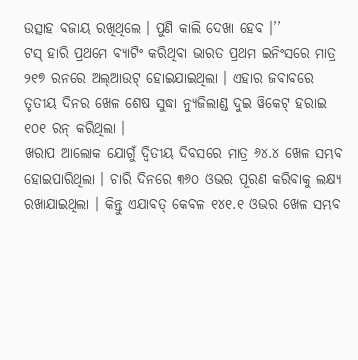ଉତ୍ସାହ ବଜାୟ ରଖିଥିଲେ । ପୁଣି କାଲି ଦେଖା ହେବ ।’’
ଟସ୍ ହାରି ପ୍ରଥମେ ବ୍ୟାଟିଂ କରିଥିବା ଭାରତ ପ୍ରଥମ ଇନିଂସରେ ମାତ୍ର ୨୧୭ ରନରେ ଅଲ୍ଆଉଟ୍ ହୋଇଯାଇଥିଲା । ଏହାର ଜବାବରେ ତୃତୀୟ ଦିନର ଖେଳ ଶେଷ ସୁଦ୍ଧା ନ୍ୟୁଜିଲାଣ୍ଡ ଦୁଇ ୱିକେଟ୍ ହରାଇ ୧୦୧ ରନ୍ କରିଥିଲା ।
ଖରାପ ଆଲୋକ ଯୋଗୁଁ ଦ୍ୱିତୀୟ ଦିବସରେ ମାତ୍ର ୬୪.୪ ଖେଳ ସମ୍ଭବ ହୋଇପାରିଥିଲା । ଚାରି ଦିନରେ ୩୬୦ ଓଭର ପୂରଣ କରିବାକୁ ଲକ୍ଷ୍ୟ ରଖାଯାଇଥିଲା । କିନ୍ତୁ ଏଯାବତ୍ କେବଳ ୧୪୧.୧ ଓଭର ଖେଳ ସମ୍ଭବ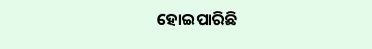ହୋଇପାରିଛି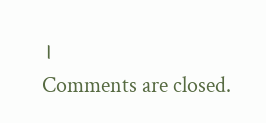।
Comments are closed.